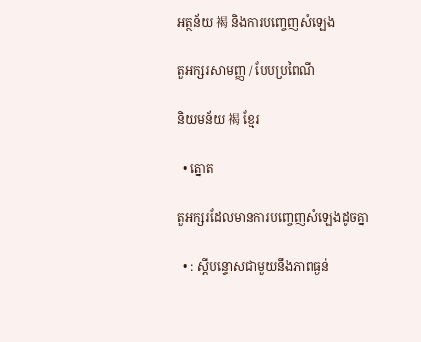អត្ថន័យ 褐 និងការបញ្ចេញសំឡេង

តួអក្សរសាមញ្ញ / បែបប្រពៃណី

និយមន័យ 褐 ខ្មែរ

  • ត្នោត

តួអក្សរដែលមានការបញ្ចេញសំឡេងដូចគ្នា

  • : ស្តីបន្ទោសជាមួយនឹងភាពធ្ងន់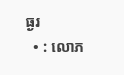ធ្ងរ
  • : លោភ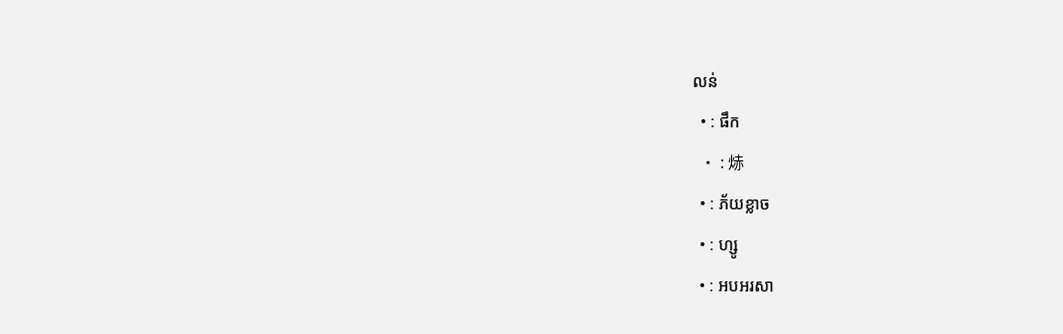លន់
  • : ផឹក
  • : 焃
  • : ភ័យខ្លាច
  • : ហ្សូ
  • : អបអរសា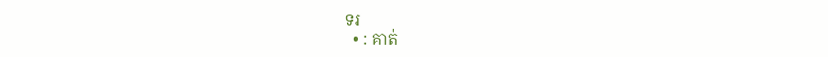ទរ
  • : គាត់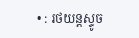• : រថយន្តស្ទូច